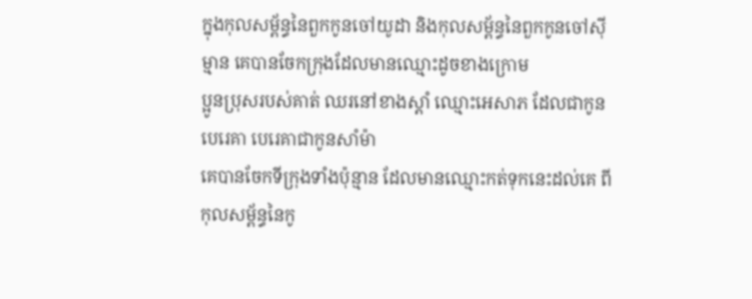ក្នុងកុលសម្ព័ន្ធនៃពួកកូនចៅយូដា និងកុលសម្ព័ន្ធនៃពួកកូនចៅស៊ីម្មាន គេបានចែកក្រុងដែលមានឈ្មោះដូចខាងក្រោម
ប្អូនប្រុសរបស់គាត់ ឈរនៅខាងស្តាំ ឈ្មោះអេសាភ ដែលជាកូនបេរេគា បេរេគាជាកូនសាំម៉ា
គេបានចែកទីក្រុងទាំងប៉ុន្មាន ដែលមានឈ្មោះកត់ទុកនេះដល់គេ ពីកុលសម្ព័ន្ធនៃកូ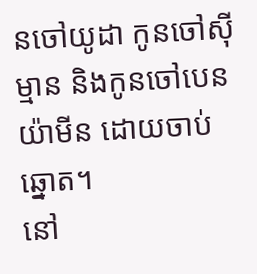នចៅយូដា កូនចៅស៊ីម្មាន និងកូនចៅបេនយ៉ាមីន ដោយចាប់ឆ្នោត។
នៅ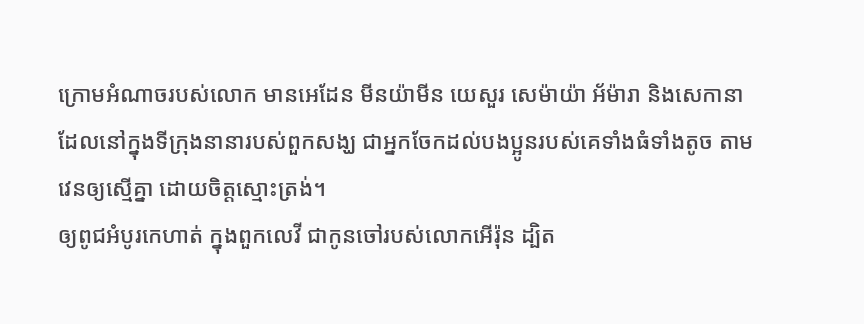ក្រោមអំណាចរបស់លោក មានអេដែន មីនយ៉ាមីន យេសួរ សេម៉ាយ៉ា អ័ម៉ារា និងសេកានា ដែលនៅក្នុងទីក្រុងនានារបស់ពួកសង្ឃ ជាអ្នកចែកដល់បងប្អូនរបស់គេទាំងធំទាំងតូច តាមវេនឲ្យស្មើគ្នា ដោយចិត្តស្មោះត្រង់។
ឲ្យពូជអំបូរកេហាត់ ក្នុងពួកលេវី ជាកូនចៅរបស់លោកអើរ៉ុន ដ្បិត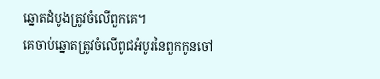ឆ្នោតដំបូងត្រូវចំលើពួកគេ។
គេចាប់ឆ្នោតត្រូវចំលើពូជអំបូរនៃពួកកូនចៅ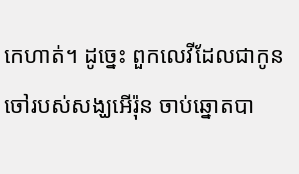កេហាត់។ ដូច្នេះ ពួកលេវីដែលជាកូនចៅរបស់សង្ឃអើរ៉ុន ចាប់ឆ្នោតបា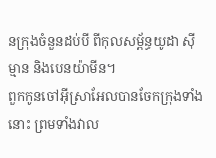នក្រុងចំនួនដប់បី ពីកុលសម្ព័ន្ធយូដា ស៊ីម្មាន និងបេនយ៉ាមីន។
ពួកកូនចៅអ៊ីស្រាអែលបានចែកក្រុងទាំងនោះ ព្រមទាំងវាល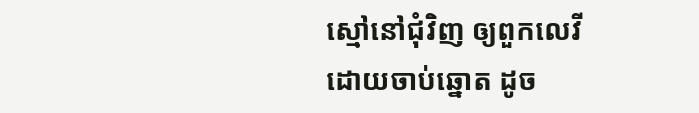ស្មៅនៅជុំវិញ ឲ្យពួកលេវី ដោយចាប់ឆ្នោត ដូច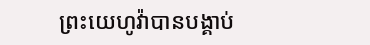ព្រះយេហូវ៉ាបានបង្គាប់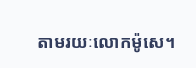តាមរយៈលោកម៉ូសេ។